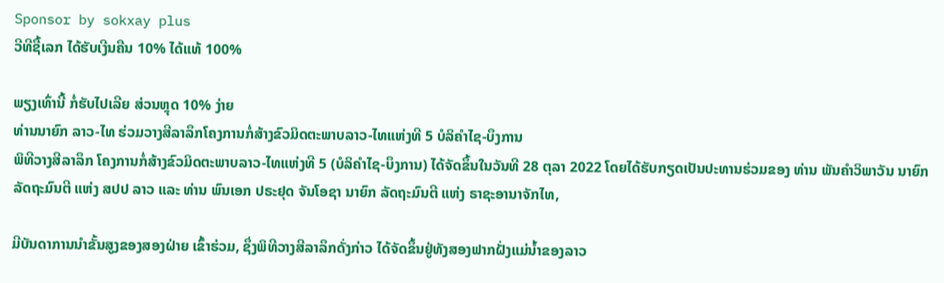Sponsor by sokxay plus
ວີທີຊື້ເລກ ໄດ້ຮັບເງີນຄືນ 10% ໄດ້ແທ້ 100%

ພຽງເທົ່ານີ້ ກໍ່ຮັບໄປເລີຍ ສ່ວນຫຼຸດ 10% ງ່າຍ
ທ່ານນາຍົກ ລາວ-ໄທ ຮ່ວມວາງສີລາລຶກໂຄງການກໍ່ສ້າງຂົວມິດຕະພາບລາວ-ໄທແຫ່ງທີ 5 ບໍລິຄຳໄຊ-ບຶງການ
ພິທີວາງສີລາລຶກ ໂຄງການກໍ່ສ້າງຂົວມິດຕະພາບລາວ-ໄທແຫ່ງທີ 5 (ບໍລິຄຳໄຊ-ບຶງການ) ໄດ້ຈັດຂຶ້ນໃນວັນທີ 28 ຕຸລາ 2022 ໂດຍໄດ້ຮັບກຽດເປັນປະທານຮ່ວມຂອງ ທ່ານ ພັນຄຳວິພາວັນ ນາຍົກລັດຖະມົນຕີ ແຫ່ງ ສປປ ລາວ ແລະ ທ່ານ ພົນເອກ ປຣະຢຸດ ຈັນໂອຊາ ນາຍົກ ລັດຖະມົນຕີ ແຫ່ງ ຣາຊະອານາຈັກໄທ,

ມີບັນດາການນໍາຂັ້ນສູງຂອງສອງຝ່າຍ ເຂົ້າຮ່ວມ, ຊຶ່ງພິທີວາງສີລາລຶກດັ່ງກ່າວ ໄດ້ຈັດຂຶ້ນຢູ່ທັງສອງຟາກຝັ່ງແມ່ນໍ້າຂອງລາວ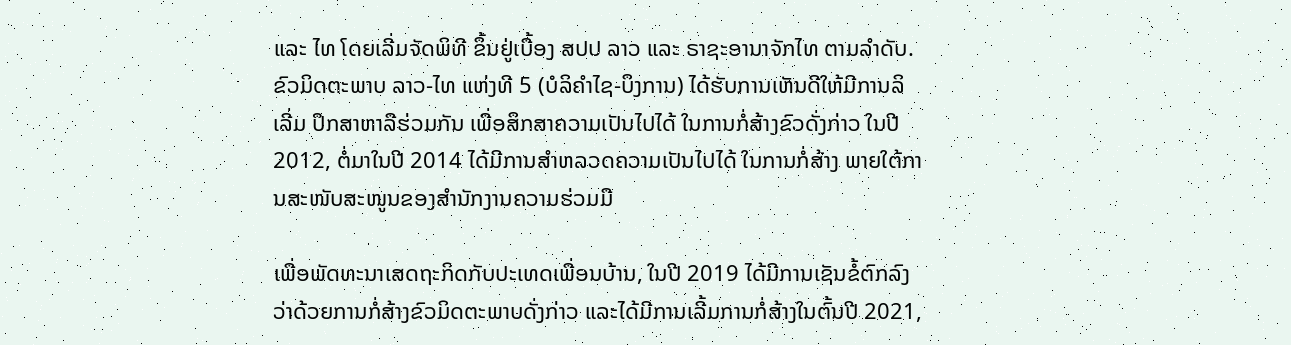ແລະ ໄທ ໂດຍເລີ່ມຈັດພິທີ ຂຶ້ນຢູ່ເບື້ອງ ສປປ ລາວ ແລະ ຣາຊະອານາຈັກໄທ ຕາມລໍາດັບ.
ຂົວມິດຕະພາບ ລາວ-ໄທ ແຫ່ງທີ 5 (ບໍລິຄຳໄຊ-ບຶງການ) ໄດ້ຮັບການເຫັນດີໃຫ້ມີການລິເລີ່ມ ປຶກສາຫາລືຮ່ວມກັນ ເພື່ອສຶກສາຄວາມເປັນໄປໄດ້ ໃນການກໍ່ສ້າງຂົວດັ່ງກ່າວ ໃນປີ 2012, ຕໍ່ມາໃນປີ 2014 ໄດ້ມີການສໍາຫລວດຄວາມເປັນໄປໄດ້ ໃນການກໍ່ສ້າງ ພາຍໃຕ້ການສະໜັບສະໜູນຂອງສໍານັກງານຄວາມຮ່ວມມື

ເພື່ອພັດທະນາເສດຖະກິດກັບປະເທດເພື່ອນບ້ານ, ໃນປີ 2019 ໄດ້ມີການເຊັນຂໍ້ຕົກລົງວ່າດ້ວຍການກໍ່ສ້າງຂົວມິດຕະພາບດັ່ງກ່າວ ແລະໄດ້ມີການເລີ້ມການກໍ່ສ້າງໃນຕົ້ນປີ 2021,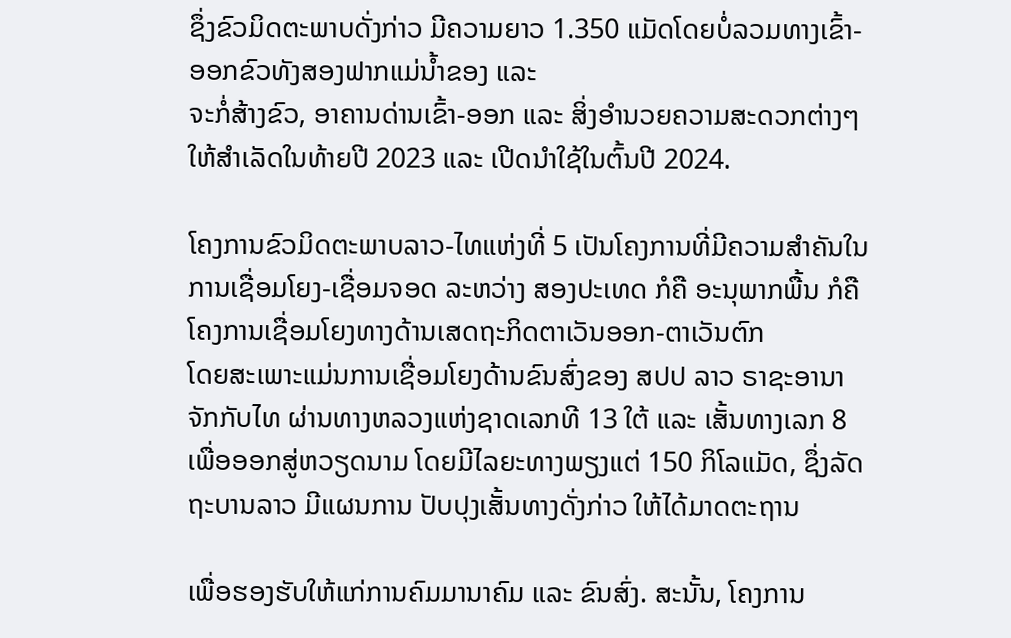ຊຶ່ງຂົວມິດຕະພາບດັ່ງກ່າວ ມີຄວາມຍາວ 1.350 ແມັດໂດຍບໍ່ລວມທາງເຂົ້າ-ອອກຂົວທັງສອງຟາກແມ່ນໍ້າຂອງ ແລະ
ຈະກໍ່ສ້າງຂົວ, ອາຄານດ່ານເຂົ້າ-ອອກ ແລະ ສິ່ງອໍານວຍຄວາມສະດວກຕ່າງໆ ໃຫ້ສໍາເລັດໃນທ້າຍປີ 2023 ແລະ ເປີດນໍາໃຊ້ໃນຕົ້ນປີ 2024.

ໂຄງການຂົວມິດຕະພາບລາວ-ໄທແຫ່ງທີ່ 5 ເປັນໂຄງການທີ່ມີຄວາມສໍາຄັນໃນການເຊື່ອມໂຍງ-ເຊື່ອມຈອດ ລະຫວ່າງ ສອງປະເທດ ກໍຄື ອະນຸພາກພື້ນ ກໍຄືໂຄງການເຊື່ອມໂຍງທາງດ້ານເສດຖະກິດຕາເວັນອອກ-ຕາເວັນຕົກ
ໂດຍສະເພາະແມ່ນການເຊື່ອມໂຍງດ້ານຂົນສົ່ງຂອງ ສປປ ລາວ ຣາຊະອານາຈັກກັບໄທ ຜ່ານທາງຫລວງແຫ່ງຊາດເລກທີ 13 ໃຕ້ ແລະ ເສັ້ນທາງເລກ 8 ເພື່ອອອກສູ່ຫວຽດນາມ ໂດຍມີໄລຍະທາງພຽງແຕ່ 150 ກິໂລແມັດ, ຊຶ່ງລັດຖະບານລາວ ມີແຜນການ ປັບປຸງເສັ້ນທາງດັ່ງກ່າວ ໃຫ້ໄດ້ມາດຕະຖານ

ເພື່ອຮອງຮັບໃຫ້ແກ່ການຄົມມານາຄົມ ແລະ ຂົນສົ່ງ. ສະນັ້ນ, ໂຄງການ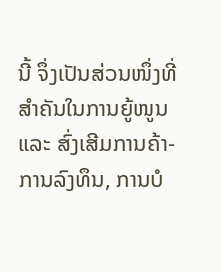ນີ້ ຈຶ່ງເປັນສ່ວນໜຶ່ງທີ່ສໍາຄັນໃນການຍູ້ໜູນ ແລະ ສົ່ງເສີມການຄ້າ-ການລົງທຶນ, ການບໍ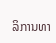ລິການທາ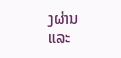ງຜ່ານ ແລະ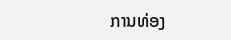ການທ່ອງ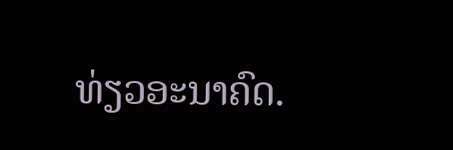ທ່ຽວອະນາຄົດ.